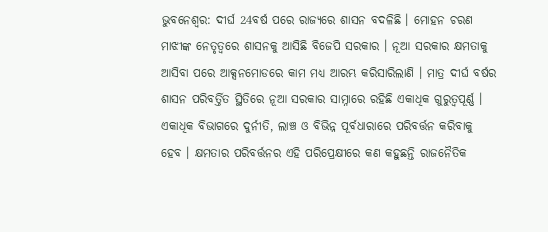ଭୁବନେଶ୍ବର: ଦୀର୍ଘ 24ବର୍ଷ ପରେ ରାଜ୍ୟରେ ଶାସନ ବଦଳିଛି । ମୋହନ ଚରଣ ମାଝୀଙ୍କ ନେତୃତ୍ବରେ ଶାସନକୁ ଆସିଛି ବିଜେପି ସରକାର । ନୂଆ ସରକାର କ୍ଷମତାକୁ ଆସିବା ପରେ ଆକ୍ସନମୋଡରେ କାମ ମଧ୍ୟ ଆରମ୍ଭ କରିସାରିଲାଣି । ମାତ୍ର ଦୀର୍ଘ ବର୍ଷର ଶାସନ ପରିବର୍ତ୍ତିତ ସ୍ଥିତିରେ ନୂଆ ସରକାର ସାମ୍ନାରେ ରହିଛି ଏକାଧିକ ଗୁରୁତ୍ବପୂର୍ଣ୍ଣ । ଏକାଧିକ ବିଭାଗରେ ଦୁର୍ନୀତି, ଲାଞ୍ଚ ଓ ବିଭିନ୍ନ ପୂର୍ବଧାରାରେ ପରିବର୍ତ୍ତନ କରିବାକୁ ହେବ । କ୍ଷମତାର ପରିବର୍ତ୍ତନର ଏହି ପରିପ୍ରେକ୍ଷୀରେ କଣ କହୁଛନ୍ତି ରାଜନୈତିକ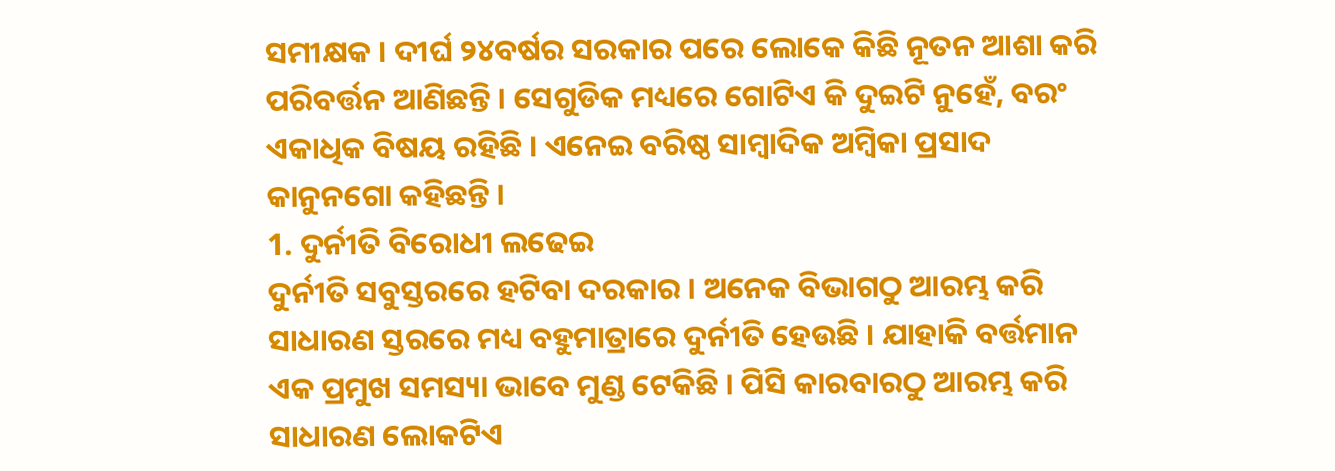ସମୀକ୍ଷକ । ଦୀର୍ଘ ୨୪ବର୍ଷର ସରକାର ପରେ ଲୋକେ କିଛି ନୂତନ ଆଶା କରି ପରିବର୍ତ୍ତନ ଆଣିଛନ୍ତି । ସେଗୁଡିକ ମଧ୍ୟରେ ଗୋଟିଏ କି ଦୁଇଟି ନୁହେଁ, ବରଂ ଏକାଧିକ ବିଷୟ ରହିଛି । ଏନେଇ ବରିଷ୍ଠ ସାମ୍ବାଦିକ ଅମ୍ବିକା ପ୍ରସାଦ କାନୁନଗୋ କହିଛନ୍ତି ।
1. ଦୁର୍ନୀତି ବିରୋଧୀ ଲଢେଇ
ଦୁର୍ନୀତି ସବୁସ୍ତରରେ ହଟିବା ଦରକାର । ଅନେକ ବିଭାଗଠୁ ଆରମ୍ଭ କରି ସାଧାରଣ ସ୍ତରରେ ମଧ୍ୟ ବହୁମାତ୍ରାରେ ଦୁର୍ନୀତି ହେଉଛି । ଯାହାକି ବର୍ତ୍ତମାନ ଏକ ପ୍ରମୁଖ ସମସ୍ୟା ଭାବେ ମୁଣ୍ଡ ଟେକିଛି । ପିସି କାରବାରଠୁ ଆରମ୍ଭ କରି ସାଧାରଣ ଲୋକଟିଏ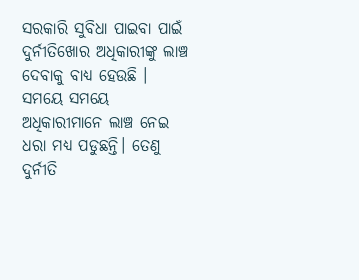ସରକାରି ସୁବିଧା ପାଇବା ପାଇଁ ଦୁର୍ନୀତିଖୋର ଅଧିକାରୀଙ୍କୁ ଲାଞ୍ଚ ଦେବାକୁ ବାଧ୍ୟ ହେଉଛି । ସମୟେ ସମୟେ ଅଧିକାରୀମାନେ ଲାଞ୍ଚ ନେଇ ଧରା ମଧ୍ୟ ପଡୁଛନ୍ତି। ତେଣୁ ଦୁର୍ନୀତି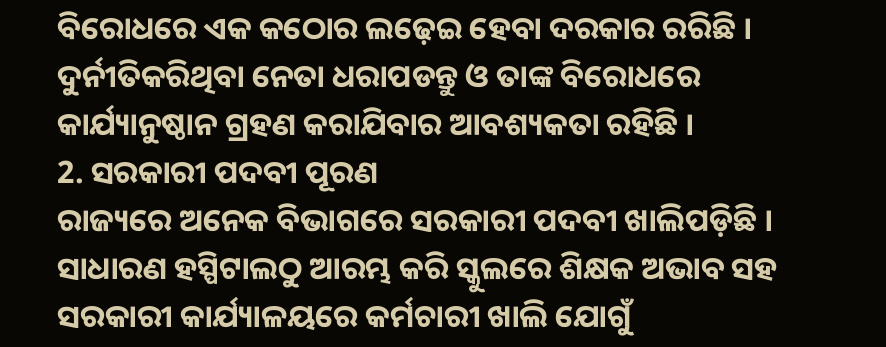ବିରୋଧରେ ଏକ କଠୋର ଲଢ଼େଇ ହେବା ଦରକାର ରରିଛି । ଦୁର୍ନୀତିକରିଥିବା ନେତା ଧରାପଡନ୍ତୁ ଓ ତାଙ୍କ ବିରୋଧରେ କାର୍ଯ୍ୟାନୁଷ୍ଠାନ ଗ୍ରହଣ କରାଯିବାର ଆବଶ୍ୟକତା ରହିଛି ।
2. ସରକାରୀ ପଦବୀ ପୂରଣ
ରାଜ୍ୟରେ ଅନେକ ବିଭାଗରେ ସରକାରୀ ପଦବୀ ଖାଲିପଡ଼ିଛି । ସାଧାରଣ ହସ୍ପିଟାଲଠୁ ଆରମ୍ଭ କରି ସ୍କୁଲରେ ଶିକ୍ଷକ ଅଭାବ ସହ ସରକାରୀ କାର୍ଯ୍ୟାଳୟରେ କର୍ମଚାରୀ ଖାଲି ଯୋଗୁଁ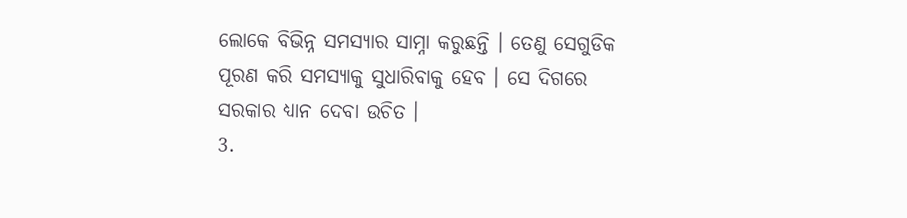ଲୋକେ ବିଭିନ୍ନ ସମସ୍ୟାର ସାମ୍ନା କରୁଛନ୍ତି । ତେଣୁ ସେଗୁଡିକ ପୂରଣ କରି ସମସ୍ୟାକୁ ସୁଧାରିବାକୁ ହେବ । ସେ ଦିଗରେ ସରକାର ଧ୍ୟାନ ଦେବା ଉଚିତ ।
3.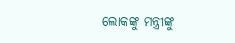ଲୋକଙ୍କୁ ମନ୍ତ୍ରୀଙ୍କୁ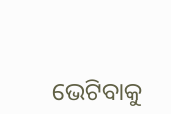ଭେଟିବାକୁ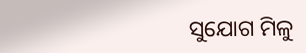ସୁଯୋଗ ମିଳୁ